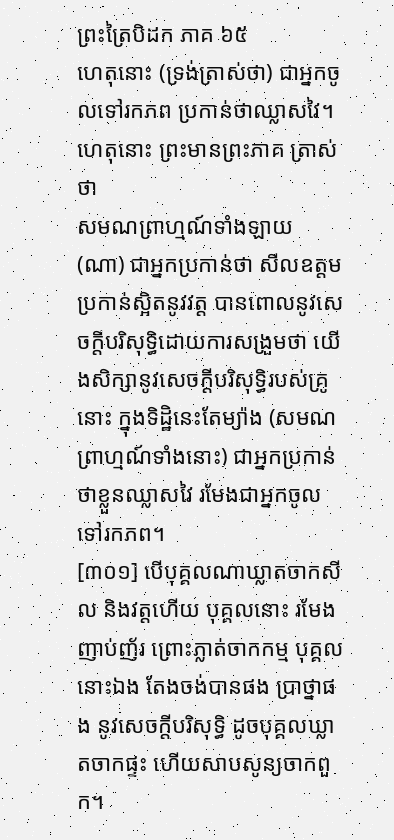ព្រះត្រៃបិដក ភាគ ៦៥
ហេតុនោះ (ទ្រង់ត្រាស់ថា) ជាអ្នកចូលទៅរកភព ប្រកាន់ថាឈ្លាសវៃ។ ហេតុនោះ ព្រះមានព្រះភាគ ត្រាស់ថា
សមណព្រាហ្មណ៍ទាំងឡាយ (ណា) ជាអ្នកប្រកាន់ថា សីលឧត្តម ប្រកាន់ស្អិតនូវវត្ត បានពោលនូវសេចក្តីបរិសុទ្ធិដោយការសង្រួមថា យើងសិក្សានូវសេចក្តីបរិសុទ្ធិរបស់គ្រូនោះ ក្នុងទិដ្ឋិនេះតែម្យ៉ាង (សមណព្រាហ្មណ៍ទាំងនោះ) ជាអ្នកប្រកាន់ថាខ្លួនឈ្លាសវៃ រមែងជាអ្នកចូលទៅរកភព។
[៣០១] បើបុគ្គលណាឃ្លាតចាកសីល និងវត្តហើយ បុគ្គលនោះ រមែងញាប់ញ័រ ព្រោះភ្លាត់ចាកកម្ម បុគ្គលនោះឯង តែងចង់បានផង ប្រាថ្នាផង នូវសេចក្តីបរិសុទ្ធិ ដូចបុគ្គលឃ្លាតចាកផ្ទះ ហើយសាបសូន្យចាកពួក។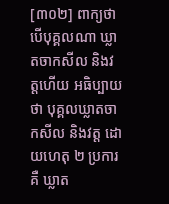[៣០២] ពាក្យថា បើបុគ្គលណា ឃ្លាតចាកសីល និងវត្តហើយ អធិប្បាយថា បុគ្គលឃ្លាតចាកសីល និងវត្ត ដោយហេតុ ២ ប្រការគឺ ឃ្លាត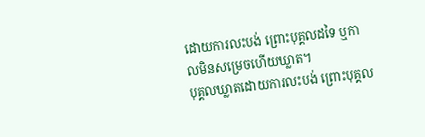ដោយការលះបង់ ព្រោះបុគ្គលដទៃ ឬកាលមិនសម្រេចហើយឃ្លាត។
បុគ្គលឃ្លាតដោយការលះបង់ ព្រោះបុគ្គល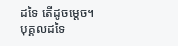ដទៃ តើដូចម្តេច។ បុគ្គលដទៃ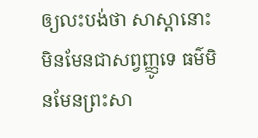ឲ្យលះបង់ថា សាស្តានោះ មិនមែនជាសព្វញ្ញូទេ ធម៌មិនមែនព្រះសា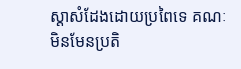ស្តាសំដែងដោយប្រពៃទេ គណៈមិនមែនប្រតិ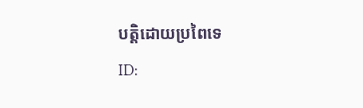បត្តិដោយប្រពៃទេ
ID: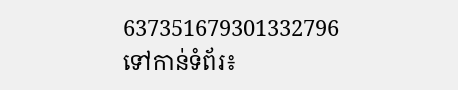637351679301332796
ទៅកាន់ទំព័រ៖